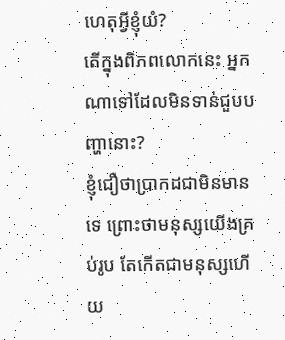ហេតុអ្វីខ្ញុំយំ?
តើក្នុងពិភពលោកនេះ អ្នកណាទៅដែលមិនទាន់ជួបបញ្ហានោះ?
ខ្ញុំជឿថាប្រាកដជាមិនមានទេ ព្រោះថាមនុស្សយើងគ្រប់រូប តែកើតជាមនុស្សហើយ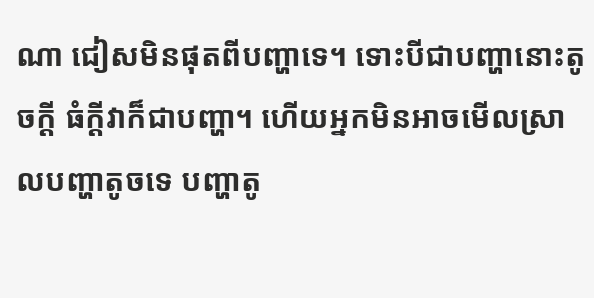ណា ជៀសមិនផុតពីបញ្ហាទេ។ ទោះបីជាបញ្ហានោះតូចក្ដី ធំក្ដីវាក៏ជាបញ្ហា។ ហើយអ្នកមិនអាចមើលស្រាលបញ្ហាតូចទេ បញ្ហាតូ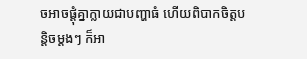ចអាចផ្ដុំគ្នាក្លាយជាបញ្ហាធំ ហើយពិបាកចិត្តបន្ដិចម្ដងៗ ក៏អា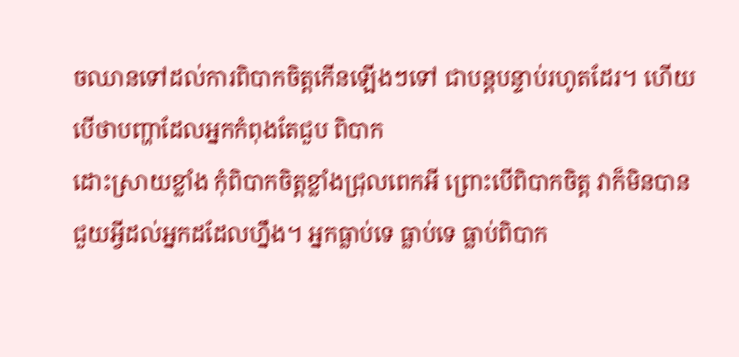ចឈានទៅដល់ការពិបាកចិត្តកើនឡើងៗទៅ ជាបន្ដបន្ទាប់រហូតដែរ។ ហើយបើថាបញ្ហាដែលអ្នកកំពុងតែជួប ពិបាក
ដោះស្រាយខ្លាំង កុំពិបាកចិត្តខ្លាំងជ្រុលពេកអី ព្រោះបើពិបាកចិត្ត វាក៏មិនបានជួយអ្វីដល់អ្នកដដែលហ្នឹង។ អ្នកធ្លាប់ទេ ធ្លាប់ទេ ធ្លាប់ពិបាក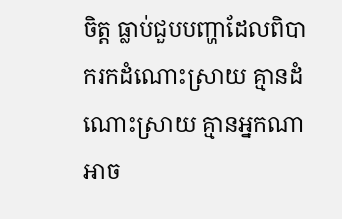ចិត្ត ធ្លាប់ជួបបញ្ហាដែលពិបាករកដំណោះស្រាយ គ្មានដំណោះស្រាយ គ្មានអ្នកណាអាច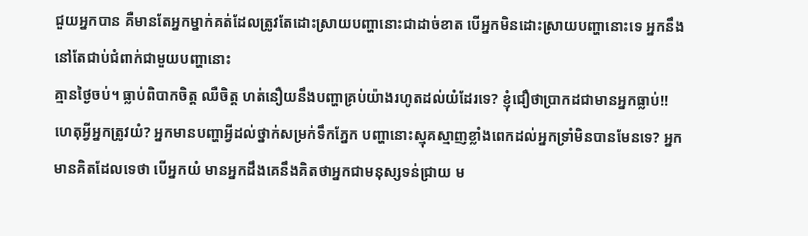ជួយអ្នកបាន គឺមានតែអ្នកម្នាក់គត់ដែលត្រូវតែដោះស្រាយបញ្ហានោះជាដាច់ខាត បើអ្នកមិនដោះស្រាយបញ្ហានោះទេ អ្នកនឹងនៅតែជាប់ជំពាក់ជាមួយបញ្ហានោះ
គ្មានថ្ងៃចប់។ ធ្លាប់ពិបាកចិត្ត ឈឺចិត្ត ហត់នឿយនឹងបញ្ហាគ្រប់យ៉ាងរហូតដល់យំដែរទេ? ខ្ញុំជឿថាប្រាកដជាមានអ្នកធ្លាប់!!
ហេតុអ្វីអ្នកត្រូវយំ? អ្នកមានបញ្ហាអ្វីដល់ថ្នាក់សម្រក់ទឹកភ្នែក បញ្ហានោះស្មុគស្មាញខ្លាំងពេកដល់អ្នកទ្រាំមិនបានមែនទេ? អ្នកមានគិតដែលទេថា បើអ្នកយំ មានអ្នកដឹងគេនឹងគិតថាអ្នកជាមនុស្សទន់ជ្រាយ ម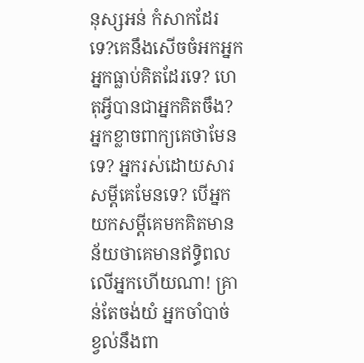នុស្សអន់ កំសាកដែរទេ?គេនឹងសើចចំអកអ្នក អ្នកធ្លាប់គិតដែរទេ? ហេតុអ្វីបានជាអ្នកគិតចឹង? អ្នកខ្លាចពាក្យគេថាមែនទេ? អ្នករស់ដោយសារសម្ដីគេមែនទេ? បើអ្នកយកសម្ដីគេមកគិតមានន័យថាគេមានឥទ្ធិពលលើអ្នកហើយណា! គ្រាន់តែចង់យំ អ្នកចាំបាច់ ខ្វល់នឹងពា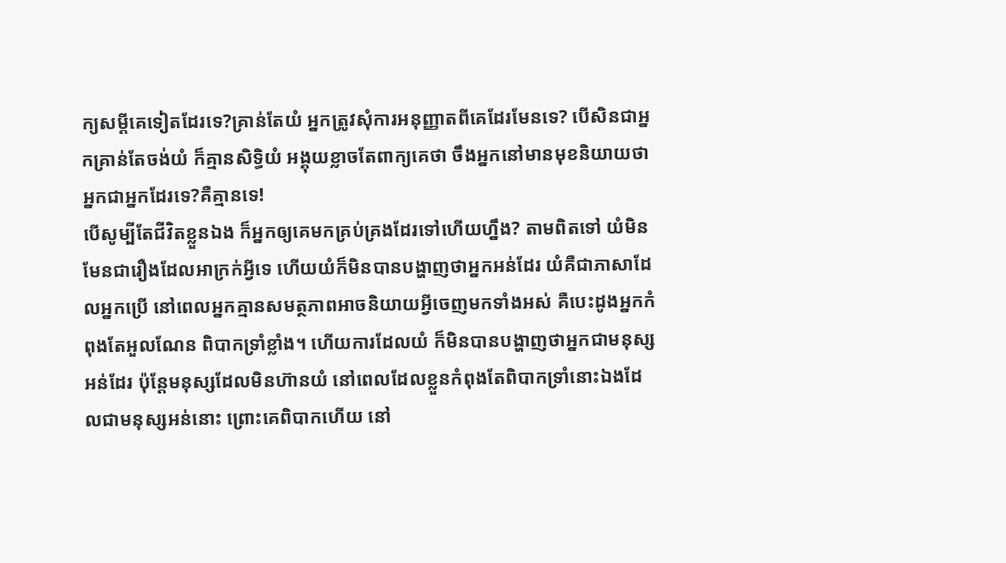ក្យសម្ដីគេទៀតដែរទេ?គ្រាន់តែយំ អ្នកត្រូវសុំការអនុញ្ញាតពីគេដែរមែនទេ? បើសិនជាអ្នកគ្រាន់តែចង់យំ ក៏គ្មានសិទ្ធិយំ អង្គុយខ្លាចតែពាក្យគេថា ចឹងអ្នកនៅមានមុខនិយាយថាអ្នកជាអ្នកដែរទេ?គឺគ្មានទេ!
បើសូម្បីតែជីវិតខ្លួនឯង ក៏អ្នកឲ្យគេមកគ្រប់គ្រងដែរទៅហើយហ្នឹង? តាមពិតទៅ យំមិនមែនជារឿងដែលអាក្រក់អ្វីទេ ហើយយំក៏មិនបានបង្ហាញថាអ្នកអន់ដែរ យំគឺជាភាសាដែលអ្នកប្រើ នៅពេលអ្នកគ្មានសមត្ថភាពអាចនិយាយអ្វីចេញមកទាំងអស់ គឺបេះដូងអ្នកកំពុងតែអួលណែន ពិបាកទ្រាំខ្លាំង។ ហើយការដែលយំ ក៏មិនបានបង្ហាញថាអ្នកជាមនុស្សអន់ដែរ ប៉ុន្ដែមនុស្សដែលមិនហ៊ានយំ នៅពេលដែលខ្លួនកំពុងតែពិបាកទ្រាំនោះឯងដែលជាមនុស្សអន់នោះ ព្រោះគេពិបាកហើយ នៅ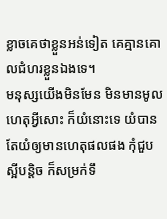ខ្លាចគេថាខ្លួនអន់ទៀត គេគ្មានគោលជំហរខ្លួនឯងទេ។
មនុស្សយើងមិនមែន មិនមានមូលហេតុអ្វីសោះ ក៏យំនោះទេ យំបាន តែយំឲ្យមានហេតុផលផង កុំជួបស្អីបន្ដិច ក៏សម្រក់ទឹ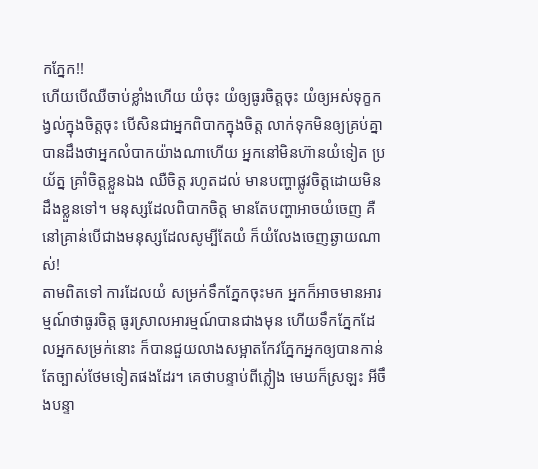កភ្នែក!!
ហើយបើឈឺចាប់ខ្លាំងហើយ យំចុះ យំឲ្យធូរចិត្តចុះ យំឲ្យអស់ទុក្ខកង្វល់ក្នុងចិត្តចុះ បើសិនជាអ្នកពិបាកក្នុងចិត្ត លាក់ទុកមិនឲ្យគ្រប់គ្នាបានដឹងថាអ្នកលំបាកយ៉ាងណាហើយ អ្នកនៅមិនហ៊ានយំទៀត ប្រយ័ត្ន គ្រាំចិត្តខ្លួនឯង ឈឺចិត្ត រហូតដល់ មានបញ្ហាផ្លូវចិត្តដោយមិនដឹងខ្លួនទៅ។ មនុស្សដែលពិបាកចិត្ត មានតែបញ្ហាអាចយំចេញ គឺនៅគ្រាន់បើជាងមនុស្សដែលសូម្បីតែយំ ក៏យំលែងចេញឆ្ងាយណាស់!
តាមពិតទៅ ការដែលយំ សម្រក់ទឹកភ្នែកចុះមក អ្នកក៏អាចមានអារម្មណ៍ថាធូរចិត្ត ធូរស្រាលអារម្មណ៍បានជាងមុន ហើយទឹកភ្នែកដែលអ្នកសម្រក់នោះ ក៏បានជួយលាងសម្អាតកែវភ្នែកអ្នកឲ្យបានកាន់តែច្បាស់ថែមទៀតផងដែរ។ គេថាបន្ទាប់ពីភ្លៀង មេឃក៏ស្រឡះ អីចឹងបន្ទា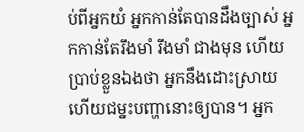ប់ពីអ្នកយំ អ្នកកាន់តែបានដឹងច្បាស់ អ្នកកាន់តែរឹងមាំ រឹងមាំ ជាងមុន ហើយប្រាប់ខ្លួនឯងថា អ្នកនឹងដោះស្រាយ ហើយជម្នះបញ្ហានោះឲ្យបាន។ អ្នក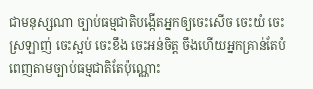ជាមនុស្សណា ច្បាប់ធម្មជាតិបង្កើតអ្នកឲ្យចេះសើច ចេះយំ ចេះស្រឡាញ់ ចេះស្អប់ ចេះខឹង ចេះអន់ចិត្ត ចឹងហើយអ្នកគ្រាន់តែបំពេញតាមច្បាប់ធម្មជាតិតែប៉ុណ្ណោះ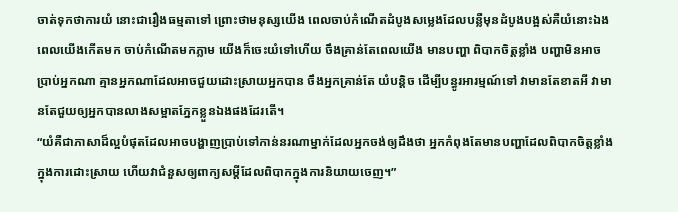ចាត់ទុកថាការយំ នោះជារឿងធម្មតាទៅ ព្រោះថាមនុស្សយើង ពេលចាប់កំណើតដំបូងសម្លេងដែលបន្លឺមុនដំបូងបង្អស់គឺយំនោះឯង ពេលយើងកើតមក ចាប់កំណើតមកភ្លាម យើងក៏ចេះយំទៅហើយ ចឹងគ្រាន់តែពេលយើង មានបញ្ហា ពិបាកចិត្តខ្លាំង បញ្ហាមិនអាចប្រាប់អ្នកណា គ្មានអ្នកណាដែលអាចជួយដោះស្រាយអ្នកបាន ចឹងអ្នកគ្រាន់តែ យំបន្ដិច ដើម្បីបន្ធូរអារម្មណ៍ទៅ វាមានតែខាតអី វាមានតែជួយឲ្យអ្នកបានលាងសម្អាតភ្នែកខ្លួនឯងផងដែរតើ។
“យំគឺជាភាសាដ៏ល្អបំផុតដែលអាចបង្ហាញប្រាប់ទៅកាន់នរណាម្នាក់ដែលអ្នកចង់ឲ្យដឹងថា អ្នកកំពុងតែមានបញ្ហាដែលពិបាកចិត្តខ្លាំងក្នុងការដោះស្រាយ ហើយវាជំនួសឲ្យពាក្យសម្ដីដែលពិបាកក្នុងការនិយាយចេញ។”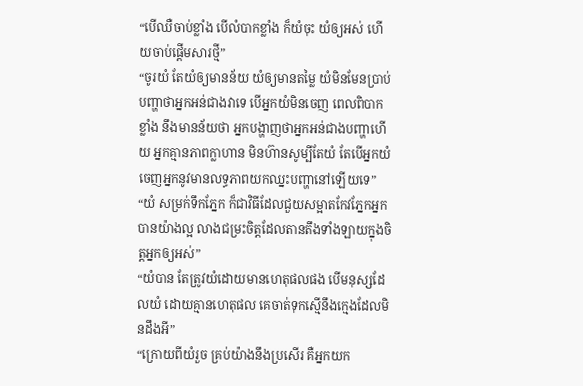“បើឈឺចាប់ខ្លាំង បើលំបាកខ្លាំង ក៏យំចុះ យំឲ្យអស់ ហើយចាប់ផ្ដើមសារថ្មី”
“ចូរយំ តែយំឲ្យមានន័យ យំឲ្យមានតម្លៃ យំមិនមែនប្រាប់បញ្ហាថាអ្នកអន់ជាងវាទេ បើអ្នកយំមិនចេញ ពេលពិបាកខ្លាំង នឹងមានន័យថា អ្នកបង្ហាញថាអ្នកអន់ជាងបញ្ហាហើយ អ្នកគ្មានភាពក្លាហាន មិនហ៊ានសូម្បីតែយំ តែបើអ្នកយំចេញអ្នកនូវមានលទ្ធភាពយកឈ្នះបញ្ហានៅឡើយទេ”
“យំ សម្រក់ទឹកភ្នែក ក៏ជាវិធីដែលជួយសម្អាតកែវភ្នែកអ្នកបានយ៉ាងល្អ លាងជម្រះចិត្តដែលតានតឹងទាំងឡាយក្នុងចិត្តអ្នកឲ្យអស់”
“យំបាន តែត្រូវយំដោយមានហេតុផលផង បើមនុស្សដែលយំ ដោយគ្មានហេតុផល គេចាត់ទុកស្មើនឹងក្មេងដែលមិនដឹងអី”
“ក្រោយពីយំរួច គ្រប់យ៉ាងនឹងប្រសើរ គឺអ្នកយក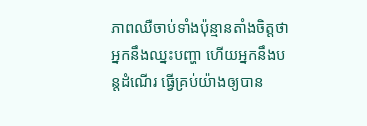ភាពឈឺចាប់ទាំងប៉ុន្មានតាំងចិត្តថាអ្នកនឹងឈ្នះបញ្ហា ហើយអ្នកនឹងបន្ដដំណើរ ធ្វើគ្រប់យ៉ាងឲ្យបាន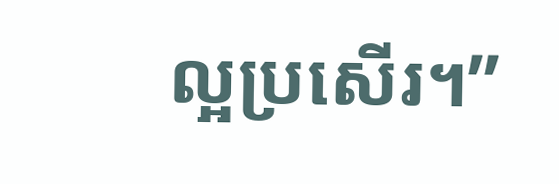ល្អប្រសើរ។”